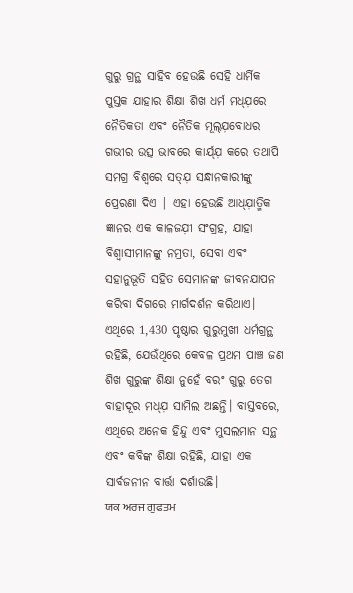ଗୁରୁ ଗ୍ରନ୍ଥ ସାହିବ ହେଉଛି ସେହି ଧାର୍ମିକ ପୁସ୍ତକ ଯାହାର ଶିକ୍ଷା ଶିଖ ଧର୍ମ ମଧ୍ଯ଼ରେ ନୈତିକତା ଏବଂ ନୈତିକ ମୂଲ୍ଯ଼ବୋଧର ଗଭୀର ଉତ୍ସ ଭାବରେ କାର୍ଯ୍ଯ଼ କରେ ତଥାପି ସମଗ୍ର ବିଶ୍ୱରେ ସତ୍ଯ଼ ସନ୍ଧାନକାରୀଙ୍କୁ ପ୍ରେରଣା ଦିଏ | ଏହା ହେଉଛି ଆଧ୍ଯ଼ାତ୍ମିକ ଜ୍ଞାନର ଏକ କାଳଜଯ଼ୀ ସଂଗ୍ରହ, ଯାହା ବିଶ୍ୱାସୀମାନଙ୍କୁ ନମ୍ରତା, ସେବା ଏବଂ ସହାନୁଭୂତି ସହିତ ସେମାନଙ୍କ ଜୀବନଯାପନ କରିବା ଦିଗରେ ମାର୍ଗଦର୍ଶନ କରିଥାଏ।
ଏଥିରେ 1,430 ପୃଷ୍ଠାର ଗୁରୁମୁଖୀ ଧର୍ମଗ୍ରନ୍ଥ ରହିଛି, ଯେଉଁଥିରେ କେବଳ ପ୍ରଥମ ପାଞ୍ଚ ଜଣ ଶିଖ ଗୁରୁଙ୍କ ଶିକ୍ଷା ନୁହେଁ ବରଂ ଗୁରୁ ତେଗ ବାହାଦୂର ମଧ୍ଯ଼ ସାମିଲ ଅଛନ୍ତି। ବାସ୍ତବରେ, ଏଥିରେ ଅନେକ ହିନ୍ଦୁ ଏବଂ ମୁସଲମାନ ସନ୍ଥ ଏବଂ କବିଙ୍କ ଶିକ୍ଷା ରହିଛି, ଯାହା ଏକ ସାର୍ବଜନୀନ ବାର୍ତ୍ତା ଦର୍ଶାଉଛି।
ਯਕ ਅਰਜ ਗੁਫਤਮ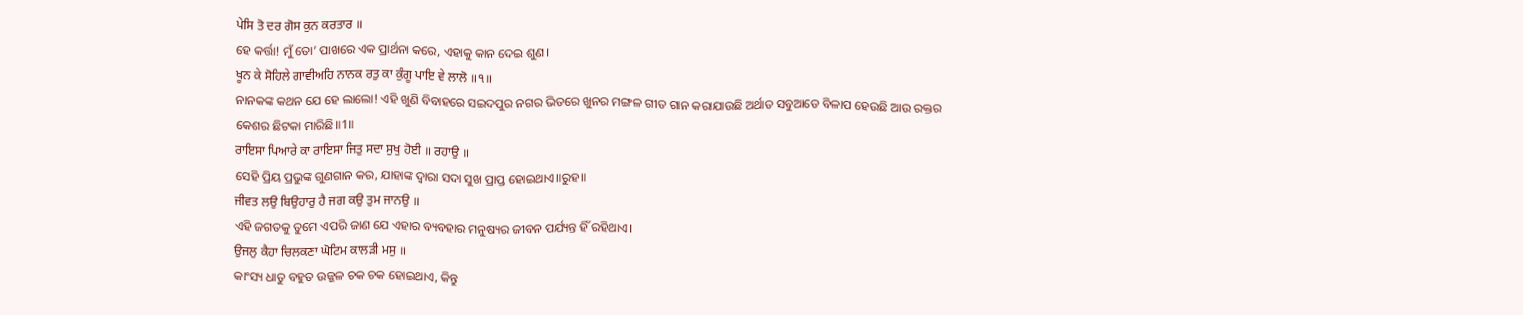ਪੇਸਿ ਤੋ ਦਰ ਗੋਸ ਕੁਨ ਕਰਤਾਰ ॥
ହେ କର୍ତ୍ତା! ମୁଁ ତୋ’ ପାଖରେ ଏକ ପ୍ରାର୍ଥନା କରେ, ଏହାକୁ କାନ ଦେଇ ଶୁଣ।
ਖੂਨ ਕੇ ਸੋਹਿਲੇ ਗਾਵੀਅਹਿ ਨਾਨਕ ਰਤੁ ਕਾ ਕੁੰਗੂ ਪਾਇ ਵੇ ਲਾਲੋ ॥੧॥
ନାନକଙ୍କ କଥନ ଯେ ହେ ଲାଲୋ! ଏହି ଖୁଣି ବିବାହରେ ସଇଦପୁର ନଗର ଭିତରେ ଖୁନର ମଙ୍ଗଳ ଗୀତ ଗାନ କରାଯାଉଛି ଅର୍ଥାତ ସବୁଆଡେ ବିଳାପ ହେଉଛି ଆଉ ରକ୍ତର କେଶର ଛିଟକା ମାରିଛି॥1॥
ਰਾਇਸਾ ਪਿਆਰੇ ਕਾ ਰਾਇਸਾ ਜਿਤੁ ਸਦਾ ਸੁਖੁ ਹੋਈ ॥ ਰਹਾਉ ॥
ସେହି ପ୍ରିୟ ପ୍ରଭୁଙ୍କ ଗୁଣଗାନ କର, ଯାହାଙ୍କ ଦ୍ଵାରା ସଦା ସୁଖ ପ୍ରାପ୍ତ ହୋଇଥାଏ॥ରୁହ॥
ਜੀਵਤ ਲਉ ਬਿਉਹਾਰੁ ਹੈ ਜਗ ਕਉ ਤੁਮ ਜਾਨਉ ॥
ଏହି ଜଗତକୁ ତୁମେ ଏପରି ଜାଣ ଯେ ଏହାର ବ୍ୟବହାର ମନୁଷ୍ୟର ଜୀବନ ପର୍ଯ୍ୟନ୍ତ ହିଁ ରହିଥାଏ।
ਉਜਲੁ ਕੈਹਾ ਚਿਲਕਣਾ ਘੋਟਿਮ ਕਾਲੜੀ ਮਸੁ ॥
କାଂସ୍ୟ ଧାତୁ ବହୁତ ଉଜ୍ଜଳ ଚକ ଚକ ହୋଇଥାଏ, କିନ୍ତୁ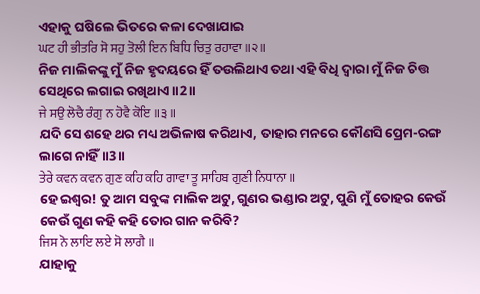ଏହାକୁ ଘଷିଲେ ଭିତରେ କଳା ଦେଖାଯାଇ
ਘਟ ਹੀ ਭੀਤਰਿ ਸੋ ਸਹੁ ਤੋਲੀ ਇਨ ਬਿਧਿ ਚਿਤੁ ਰਹਾਵਾ ॥੨॥
ନିଜ ମାଲିକଙ୍କୁ ମୁଁ ନିଜ ହୃଦୟରେ ହିଁ ତଉଲିଥାଏ ତଥା ଏହି ବିଧି ଦ୍ଵାରା ମୁଁ ନିଜ ଚିତ୍ତ ସେଥିରେ ଲଗାଇ ରଖିଥାଏ॥2॥
ਜੇ ਸਉ ਲੋਚੈ ਰੰਗੁ ਨ ਹੋਵੈ ਕੋਇ ॥੩॥
ଯଦି ସେ ଶହେ ଥର ମଧ୍ୟ ଅଭିଳାଷ କରିଥାଏ, ତାହାର ମନରେ କୌଣସି ପ୍ରେମ-ରଙ୍ଗ ଲାଗେ ନାହିଁ॥3॥
ਤੇਰੇ ਕਵਨ ਕਵਨ ਗੁਣ ਕਹਿ ਕਹਿ ਗਾਵਾ ਤੂ ਸਾਹਿਬ ਗੁਣੀ ਨਿਧਾਨਾ ॥
ହେ ଇଶ୍ଵର! ତୁ ଆମ ସବୁଙ୍କ ମାଲିକ ଅଟୁ, ଗୁଣର ଭଣ୍ଡାର ଅଟୁ, ପୁଣି ମୁଁ ତୋହର କେଉଁ କେଉଁ ଗୁଣ କହି କହି ତୋର ଗାନ କରିବି?
ਜਿਸ ਨੋ ਲਾਇ ਲਏ ਸੋ ਲਾਗੈ ॥
ଯାହାକୁ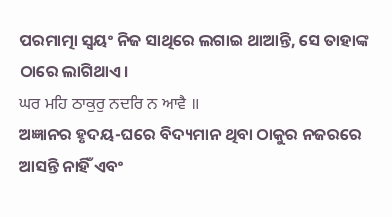ପରମାତ୍ମା ସ୍ଵୟଂ ନିଜ ସାଥିରେ ଲଗାଇ ଥାଆନ୍ତି, ସେ ତାହାଙ୍କ ଠାରେ ଲାଗିଥାଏ।
ਘਰ ਮਹਿ ਠਾਕੁਰੁ ਨਦਰਿ ਨ ਆਵੈ ॥
ଅଜ୍ଞାନର ହୃଦୟ-ଘରେ ବିଦ୍ୟମାନ ଥିବା ଠାକୁର ନଜରରେ ଆସନ୍ତି ନାହିଁ ଏବଂ